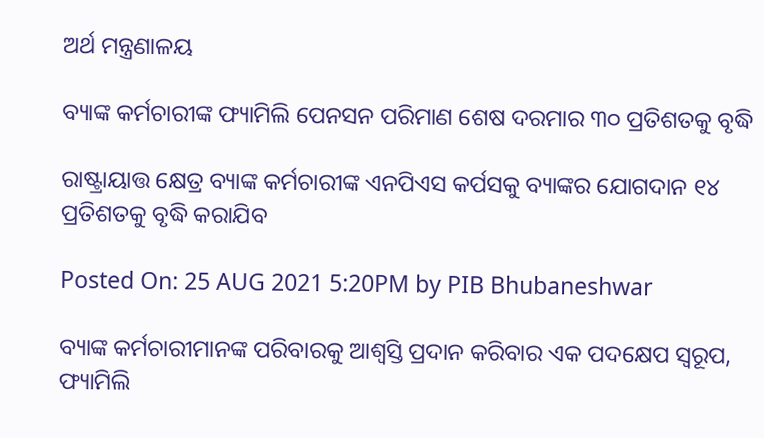ଅର୍ଥ ମନ୍ତ୍ରଣାଳୟ

ବ୍ୟାଙ୍କ କର୍ମଚାରୀଙ୍କ ଫ୍ୟାମିଲି ପେନସନ ପରିମାଣ ଶେଷ ଦରମାର ୩୦ ପ୍ରତିଶତକୁ ବୃଦ୍ଧି

ରାଷ୍ଟ୍ରାୟାତ୍ତ କ୍ଷେତ୍ର ବ୍ୟାଙ୍କ କର୍ମଚାରୀଙ୍କ ଏନପିଏସ କର୍ପସକୁ ବ୍ୟାଙ୍କର ଯୋଗଦାନ ୧୪ ପ୍ରତିଶତକୁ ବୃଦ୍ଧି କରାଯିବ

Posted On: 25 AUG 2021 5:20PM by PIB Bhubaneshwar

ବ୍ୟାଙ୍କ କର୍ମଚାରୀମାନଙ୍କ ପରିବାରକୁ ଆଶ୍ବସ୍ତି ପ୍ରଦାନ କରିବାର ଏକ ପଦକ୍ଷେପ ସ୍ବରୂପ, ଫ୍ୟାମିଲି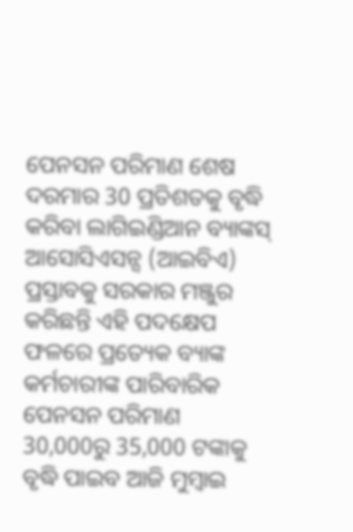ପେନସନ ପରିମାଣ ଶେଷ ଦରମାର 30 ପ୍ରତିଶତକୁ ବୃଦ୍ଧି କରିବା ଲାଗିଇଣ୍ଡିଆନ ବ୍ୟାଙ୍କସ୍ ଆସୋସିଏସନ୍ସ (ଆଇବିଏ) ପ୍ରସ୍ତାବକୁ ସରକାର ମଞ୍ଜୁର କରିଛନ୍ତି ଏହି ପଦକ୍ଷେପ ଫଳରେ ପ୍ରତ୍ୟେକ ବ୍ୟାଙ୍କ କର୍ମଚାରୀଙ୍କ ପାରିବାରିକ ପେନସନ ପରିମାଣ 30,000ରୁ 35,000 ଟଙ୍କାକୁ ବୃଦ୍ଧି ପାଇବ ଆଜି ମୁମ୍ବାଇ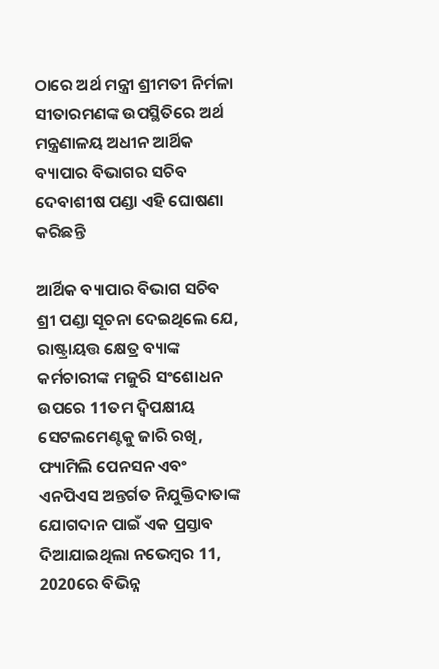ଠାରେ ଅର୍ଥ ମନ୍ତ୍ରୀ ଶ୍ରୀମତୀ ନିର୍ମଳା ସୀତାରମଣଙ୍କ ଉପସ୍ଥିତିରେ ଅର୍ଥ ମନ୍ତ୍ରଣାଳୟ ଅଧୀନ ଆର୍ଥିକ ବ୍ୟାପାର ବିଭାଗର ସଚିବ ଦେବାଶୀଷ ପଣ୍ଡା ଏହି ଘୋଷଣା କରିଛନ୍ତି

ଆର୍ଥିକ ବ୍ୟାପାର ବିଭାଗ ସଚିବ ଶ୍ରୀ ପଣ୍ଡା ସୂଚନା ଦେଇଥିଲେ ଯେ, ରାଷ୍ଟ୍ରାୟତ୍ତ କ୍ଷେତ୍ର ବ୍ୟାଙ୍କ କର୍ମଚାରୀଙ୍କ ମଜୁରି ସଂଶୋଧନ ଉପରେ 11ତମ ଦ୍ବିପକ୍ଷୀୟ ସେଟଲମେଣ୍ଟକୁ ଜାରି ରଖି, ଫ୍ୟାମିଲି ପେନସନ ଏବଂ ଏନପିଏସ ଅନ୍ତର୍ଗତ ନିଯୁକ୍ତିଦାତାଙ୍କ ଯୋଗଦାନ ପାଇଁ ଏକ ପ୍ରସ୍ତାବ ଦିଆଯାଇଥିଲା ନଭେମ୍ବର 11, 2020ରେ ବିଭିନ୍ନ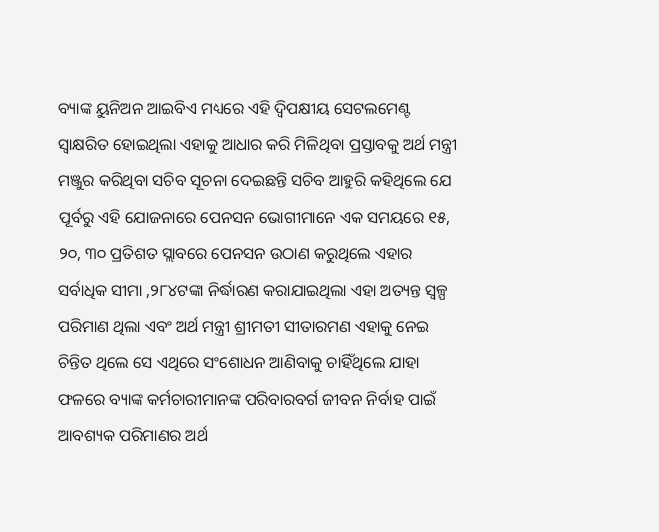ବ୍ୟାଙ୍କ ୟୁନିଅନ ଆଇବିଏ ମଧ୍ୟରେ ଏହି ଦ୍ବିପକ୍ଷୀୟ ସେଟଲମେଣ୍ଟ ସ୍ବାକ୍ଷରିତ ହୋଇଥିଲା ଏହାକୁ ଆଧାର କରି ମିଳିଥିବା ପ୍ରସ୍ତାବକୁ ଅର୍ଥ ମନ୍ତ୍ରୀ ମଞ୍ଜୁର କରିଥିବା ସଚିବ ସୂଚନା ଦେଇଛନ୍ତି ସଚିବ ଆହୁରି କହିଥିଲେ ଯେ ପୂର୍ବରୁ ଏହି ଯୋଜନାରେ ପେନସନ ଭୋଗୀମାନେ ଏକ ସମୟରେ ୧୫, ୨୦, ୩୦ ପ୍ରତିଶତ ସ୍ଲାବରେ ପେନସନ ଉଠାଣ କରୁଥିଲେ ଏହାର ସର୍ବାଧିକ ସୀମା ,୨୮୪ଟଙ୍କା ନିର୍ଦ୍ଧାରଣ କରାଯାଇଥିଲା ଏହା ଅତ୍ୟନ୍ତ ସ୍ବଳ୍ପ ପରିମାଣ ଥିଲା ଏବଂ ଅର୍ଥ ମନ୍ତ୍ରୀ ଶ୍ରୀମତୀ ସୀତାରମଣ ଏହାକୁ ନେଇ ଚିନ୍ତିତ ଥିଲେ ସେ ଏଥିରେ ସଂଶୋଧନ ଆଣିବାକୁ ଚାହିଁଥିଲେ ଯାହା ଫଳରେ ବ୍ୟାଙ୍କ କର୍ମଚାରୀମାନଙ୍କ ପରିବାରବର୍ଗ ଜୀବନ ନିର୍ବାହ ପାଇଁ ଆବଶ୍ୟକ ପରିମାଣର ଅର୍ଥ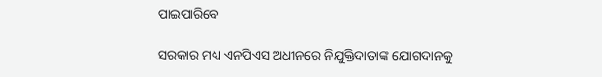ପାଇପାରିବେ

ସରକାର ମଧ୍ୟ ଏନପିଏସ ଅଧୀନରେ ନିଯୁକ୍ତିଦାତାଙ୍କ ଯୋଗଦାନକୁ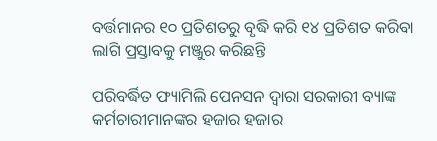ବର୍ତ୍ତମାନର ୧୦ ପ୍ରତିଶତରୁ ବୃଦ୍ଧି କରି ୧୪ ପ୍ରତିଶତ କରିବା ଲାଗି ପ୍ରସ୍ତାବକୁ ମଞ୍ଜୁର କରିଛନ୍ତି

ପରିବର୍ଦ୍ଧିତ ଫ୍ୟାମିଲି ପେନସନ ଦ୍ବାରା ସରକାରୀ ବ୍ୟାଙ୍କ କର୍ମଚାରୀମାନଙ୍କର ହଜାର ହଜାର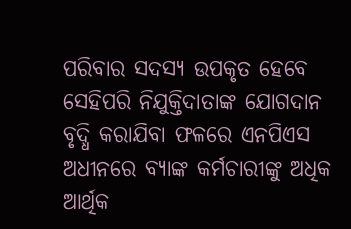ପରିବାର ସଦସ୍ୟ ଉପକୃତ ହେବେ ସେହିପରି ନିଯୁକ୍ତିଦାତାଙ୍କ ଯୋଗଦାନ ବୃଦ୍ଧି କରାଯିବା ଫଳରେ ଏନପିଏସ ଅଧୀନରେ ବ୍ୟାଙ୍କ କର୍ମଚାରୀଙ୍କୁ ଅଧିକ ଆର୍ଥିକ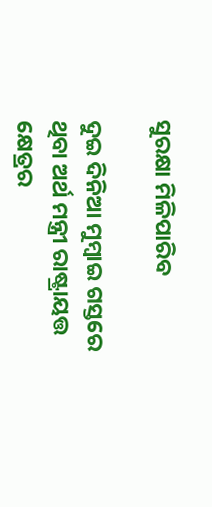ସୁରକ୍ଷା ମିଳିପାରିବ

ଦୁଇ ଦିନିଆ ମୁମ୍ବାଇ ଗସ୍ତରେ ଥିବା ଅର୍ଥ ମନ୍ତ୍ରୀ ରାଷ୍ଟ୍ରାୟତ୍ତ କ୍ଷେତ୍ରର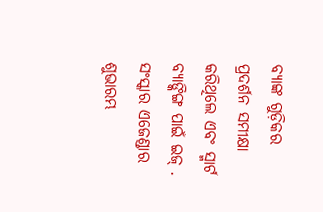ବ୍ୟାଙ୍କ ଗୁଡ଼ିକର ପ୍ରଦର୍ଶନ ସମୀକ୍ଷା କରିଥିଲେ ଏବଂ ସ୍ମାର୍ଟ ବ୍ୟାଙ୍କିଙ୍ଗ ପାଇଁ ଇଜ୍ . ସଂସ୍କାର ଏଜେଣ୍ଡାର ଶୁଭାରମ୍ଭ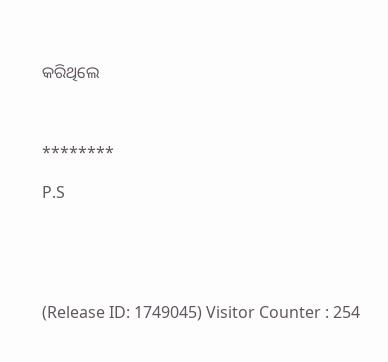କରିଥିଲେ



********

P.S





(Release ID: 1749045) Visitor Counter : 254